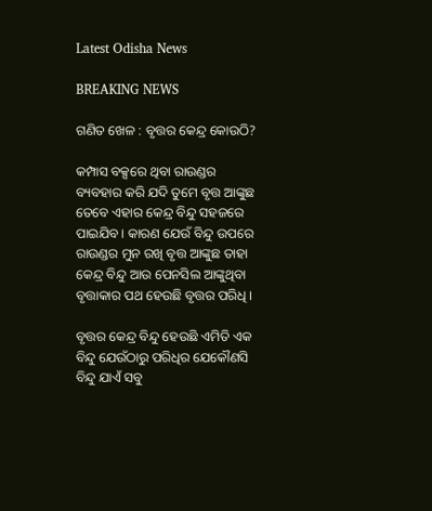Latest Odisha News

BREAKING NEWS

ଗଣିତ ଖେଳ : ବୃତ୍ତର କେନ୍ଦ୍ର କୋଉଠି?

କମ୍ପାସ ବକ୍ସରେ ଥିବା ରାଉଣ୍ଡର ବ୍ୟବହାର କରି ଯଦି ତୁମେ ବୃତ୍ତ ଆଙ୍କୁଛ ତେବେ ଏହାର କେନ୍ଦ୍ର ବିନ୍ଦୁ ସହଜରେ ପାଇଯିବ । କାରଣ ଯେଉଁ ବିନ୍ଦୁ ଉପରେ ରାଉଣ୍ଡର ମୁନ ରଖି ବୃତ୍ତ ଆଙ୍କୁଛ ତାହା କେନ୍ଦ୍ର ବିନ୍ଦୁ ଆଉ ପେନସିଲ ଆଙ୍କୁଥିବା ବୃତ୍ତାକାର ପଥ ହେଉଛି ବୃତ୍ତର ପରିଧି ।

ବୃତ୍ତର କେନ୍ଦ୍ର ବିନ୍ଦୁ ହେଉଛି ଏମିତି ଏକ ବିନ୍ଦୁ ଯେଉଁଠାରୁ ପରିଧିର ଯେକୌଣସି ବିନ୍ଦୁ ଯାଏଁ ସବୁ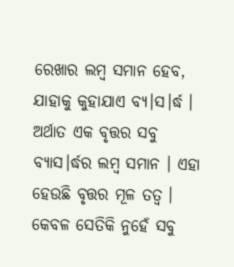ରେଖାର ଲମ୍ବ ସମାନ ହେବ, ଯାହାକୁ କୁହାଯାଏ ବ୍ୟ।ସ।ର୍ଦ୍ଧ । ଅର୍ଥାତ ଏକ ବୃତ୍ତର ସବୁ ବ୍ୟାସ।ର୍ଦ୍ଧର ଲମ୍ବ ସମାନ । ଏହା ହେଉଛି ବୃତ୍ତର ମୂଳ ତତ୍ୱ । କେବଳ ସେତିକି ନୁହେଁ ସବୁ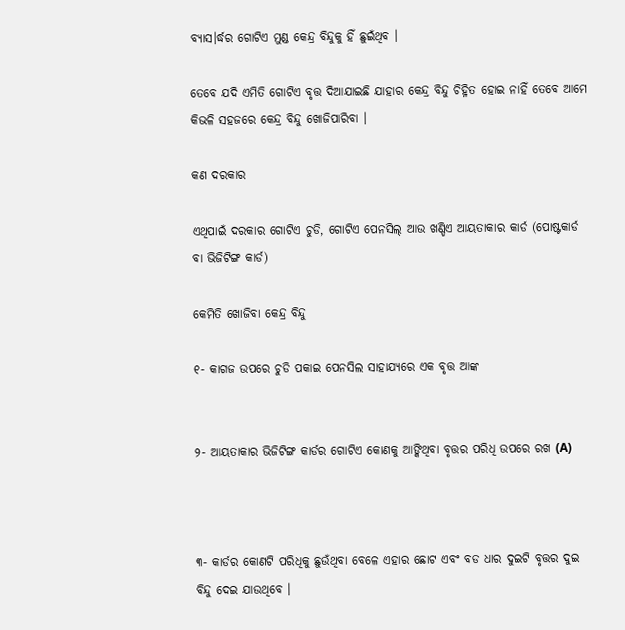ବ୍ୟାସ।ର୍ଦ୍ଧର ଗୋଟିଏ ମୁଣ୍ଡ କେନ୍ଦ୍ର ବିନ୍ଦୁକୁ ହିଁ ଛୁଇଁଥିବ ।

ତେବେ ଯଦି ଏମିତି ଗୋଟିଏ ବୃତ୍ତ ଦିଆଯାଇଛି ଯାହାର କେନ୍ଦ୍ର ବିନ୍ଦୁ ଚିହ୍ନିତ ହୋଇ ନାହିଁ ତେବେ ଆମେ କିଭଳି ସହଜରେ କେନ୍ଦ୍ର ବିନ୍ଦୁ ଖୋଜିପାରିବା ।

କଣ ଦରକାର

ଏଥିପାଇଁ ଦରକାର ଗୋଟିଏ ଚୁଡି, ଗୋଟିଏ ପେନସିଲ୍ ଆଉ ଖଣ୍ଡିଏ ଆୟତାକାର କାର୍ଡ (ପୋଷ୍ଟକାର୍ଡ ବା ଭିଜିଟିଙ୍ଗ କାର୍ଡ)

କେମିତି ଖୋଜିବା କେନ୍ଦ୍ର ବିନ୍ଦୁ

୧- କାଗଜ ଉପରେ ଚୁଡି ପକାଇ ପେନସିଲ ସାହାଯ୍ୟରେ ଏକ ବୃତ୍ତ ଆଙ୍କ


୨- ଆୟତାକାର ଭିଜିଟିଙ୍ଗ କାର୍ଡର ଗୋଟିଏ କୋଣକୁ ଆଙ୍କିଥିବା ବୃତ୍ତର ପରିଧି ଉପରେ ରଖ (A)



୩- କାର୍ଡର କୋଣଟି ପରିଧିକୁ ଛୁଉଁଥିବା ବେଳେ ଏହାର ଛୋଟ ଏବଂ ବଡ ଧାର ଦୁଇଟି ବୃତ୍ତର ଦୁଇ ବିନ୍ଦୁ ଦେଇ ଯାଉଥିବେ ।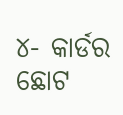୪- କାର୍ଡର ଛୋଟ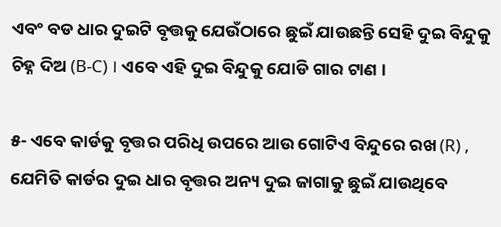ଏବଂ ବଡ ଧାର ଦୁଇଟି ବୃତ୍ତକୁ ଯେଉଁଠାରେ ଛୁଇଁ ଯାଉଛନ୍ତି ସେହି ଦୁଇ ବିନ୍ଦୁକୁ ଚିହ୍ନ ଦିଅ (B-C) । ଏବେ ଏହି ଦୁଇ ବିନ୍ଦୁକୁ ଯୋଡି ଗାର ଟାଣ ।

୫- ଏବେ କାର୍ଡକୁ ବୃତ୍ତର ପରିଧି ଉପରେ ଆଉ ଗୋଟିଏ ବିନ୍ଦୁରେ ରଖ (R) , ଯେମିତି କାର୍ଡର ଦୁଇ ଧାର ବୃତ୍ତର ଅନ୍ୟ ଦୁଇ ଜାଗାକୁ ଛୁଇଁ ଯାଉଥିବେ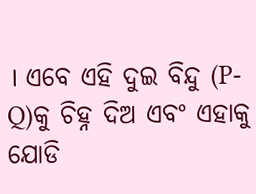। ଏବେ ଏହି ଦୁଇ ବିନ୍ଦୁ (P-Q)କୁ ଚିହ୍ନ ଦିଅ ଏବଂ ଏହାକୁ ଯୋଡି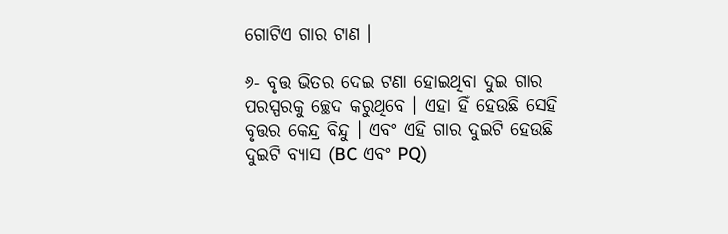ଗୋଟିଏ ଗାର ଟାଣ ।

୬- ବୃତ୍ତ ଭିତର ଦେଇ ଟଣା ହୋଇଥିବା ଦୁଇ ଗାର ପରସ୍ପରକୁ ଚ୍ଛେଦ କରୁଥିବେ । ଏହା ହିଁ ହେଉଛି ସେହି ବୃତ୍ତର କେନ୍ଦ୍ର ବିନ୍ଦୁ । ଏବଂ ଏହି ଗାର ଦୁଇଟି ହେଉଛି ଦୁଇଟି ବ୍ୟାସ (BC ଏବଂ PQ)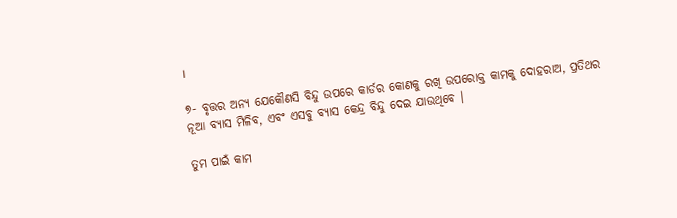।

୭- ବୃତ୍ତର ଅନ୍ୟ ଯେକୌଣସି ବିନ୍ଦୁ ଉପରେ କାର୍ଡର କୋଣକୁ ରଖି ଉପରୋକ୍ତ କାମକୁ ଦୋହରାଅ, ପ୍ରତିଥର ନୂଆ ବ୍ୟାସ ମିଳିବ, ଏବଂ ଏସବୁ ବ୍ୟାସ କେନ୍ଦ୍ର ବିନ୍ଦୁ ଦେଇ ଯାଉଥିବେ ।

ତୁମ ପାଇଁ କାମ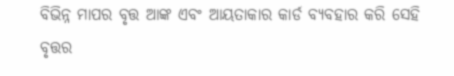ବିଭିନ୍ନ ମାପର ବୃତ୍ତ ଆଙ୍କ ଏବଂ ଆୟତାକାର କାର୍ଡ ବ୍ୟବହାର କରି ସେହି ବୃତ୍ତର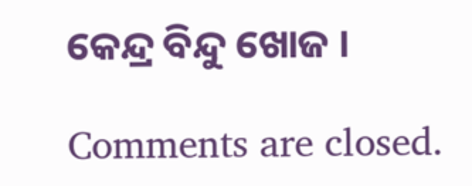କେନ୍ଦ୍ର ବିନ୍ଦୁ ଖୋଜ ।

Comments are closed.